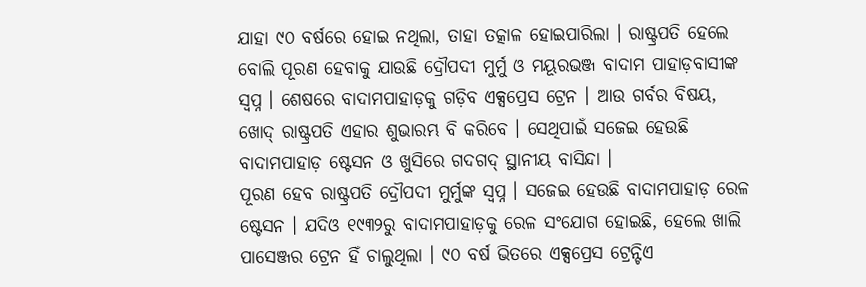ଯାହା ୯୦ ବର୍ଷରେ ହୋଇ ନଥିଲା, ତାହା ତତ୍କାଳ ହୋଇପାରିଲା । ରାଷ୍ଟ୍ରପତି ହେଲେ ବୋଲି ପୂରଣ ହେବାକୁ ଯାଉଛି ଦ୍ରୌପଦୀ ମୁର୍ମୁ ଓ ମୟୂରଭଞ୍ଜ ବାଦାମ ପାହାଡ଼ବାସୀଙ୍କ ସ୍ୱପ୍ନ । ଶେଷରେ ବାଦାମପାହାଡ଼କୁ ଗଡ଼ିବ ଏକ୍ସପ୍ରେସ ଟ୍ରେନ । ଆଉ ଗର୍ବର ବିଷୟ, ଖୋଦ୍ ରାଷ୍ଟ୍ରପତି ଏହାର ଶୁଭାରମ୍ଭ ବି କରିବେ । ସେଥିପାଇଁ ସଜେଇ ହେଉଛି ବାଦାମପାହାଡ଼ ଷ୍ଟେସନ ଓ ଖୁସିରେ ଗଦଗଦ୍ ସ୍ଥାନୀୟ ବାସିନ୍ଦା ।
ପୂରଣ ହେବ ରାଷ୍ଟ୍ରପତି ଦ୍ରୌପଦୀ ମୁର୍ମୁଙ୍କ ସ୍ୱପ୍ନ । ସଜେଇ ହେଉଛି ବାଦାମପାହାଡ଼ ରେଳ ଷ୍ଟେସନ । ଯଦିଓ ୧୯୩୨ରୁ ବାଦାମପାହାଡ଼କୁ ରେଳ ସଂଯୋଗ ହୋଇଛି, ହେଲେ ଖାଲି ପାସେଞ୍ଜର ଟ୍ରେନ ହିଁ ଚାଲୁଥିଲା । ୯୦ ବର୍ଷ ଭିତରେ ଏକ୍ସପ୍ରେସ ଟ୍ରେନ୍ଟିଏ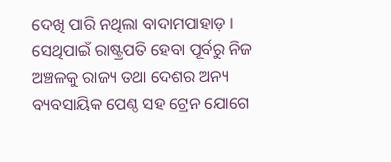ଦେଖି ପାରି ନଥିଲା ବାଦାମପାହାଡ଼ । ସେଥିପାଇଁ ରାଷ୍ଟ୍ରପତି ହେବା ପୂର୍ବରୁ ନିଜ ଅଞ୍ଚଳକୁ ରାଜ୍ୟ ତଥା ଦେଶର ଅନ୍ୟ ବ୍ୟବସାୟିକ ପେଣ୍ଠ ସହ ଟ୍ରେନ ଯୋଗେ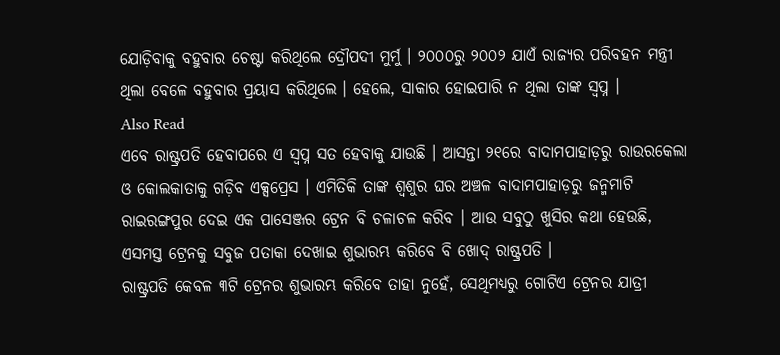ଯୋଡ଼ିବାକୁ ବହୁବାର ଚେଷ୍ଟା କରିଥିଲେ ଦ୍ରୌପଦୀ ମୁର୍ମୁ । ୨୦୦୦ରୁ ୨୦୦୨ ଯାଏଁ ରାଜ୍ୟର ପରିବହନ ମନ୍ତ୍ରୀ ଥିଲା ବେଳେ ବହୁବାର ପ୍ରୟାସ କରିଥିଲେ । ହେଲେ, ସାକାର ହୋଇପାରି ନ ଥିଲା ତାଙ୍କ ସ୍ୱପ୍ନ ।
Also Read
ଏବେ ରାଷ୍ଟ୍ରପତି ହେବାପରେ ଏ ସ୍ୱପ୍ନ ସତ ହେବାକୁ ଯାଉଛି । ଆସନ୍ତା ୨୧ରେ ବାଦାମପାହାଡ଼ରୁ ରାଉରକେଲା ଓ କୋଲକାତାକୁ ଗଡ଼ିବ ଏକ୍ସପ୍ରେସ । ଏମିତିକି ତାଙ୍କ ଶ୍ୱଶୁର ଘର ଅଞ୍ଚଳ ବାଦାମପାହାଡ଼ରୁ ଜନ୍ମମାଟି ରାଇରଙ୍ଗପୁର ଦେଇ ଏକ ପାସେଞ୍ଜର ଟ୍ରେନ ବି ଚଳାଚଳ କରିବ । ଆଉ ସବୁଠୁ ଖୁସିର କଥା ହେଉଛି, ଏସମସ୍ତ ଟ୍ରେନକୁ ସବୁଜ ପତାକା ଦେଖାଇ ଶୁଭାରମ୍ଭ କରିବେ ବି ଖୋଦ୍ ରାଷ୍ଟ୍ରପତି ।
ରାଷ୍ଟ୍ରପତି କେବଳ ୩ଟି ଟ୍ରେନର ଶୁଭାରମ୍ଭ କରିବେ ତାହା ନୁହେଁ, ସେଥିମଧ୍ୟରୁ ଗୋଟିଏ ଟ୍ରେନର ଯାତ୍ରୀ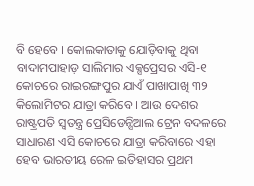ବି ହେବେ । କୋଲକାତାକୁ ଯୋଡ଼ିବାକୁ ଥିବା ବାଦାମପାହାଡ଼ ସାଲିମାର ଏକ୍ସପ୍ରେସର ଏସି-୧ କୋଚରେ ରାଇରଙ୍ଗପୁର ଯାଏଁ ପାଖାପାଖି ୩୨ କିଲୋମିଟର ଯାତ୍ରା କରିବେ । ଆଉ ଦେଶର ରାଷ୍ଟ୍ରପତି ସ୍ୱତନ୍ତ୍ର ପ୍ରେସିଡେନ୍ସିଆଲ ଟ୍ରେନ ବଦଳରେ ସାଧାରଣ ଏସି କୋଚରେ ଯାତ୍ରା କରିବାରେ ଏହା ହେବ ଭାରତୀୟ ରେଳ ଇତିହାସର ପ୍ରଥମ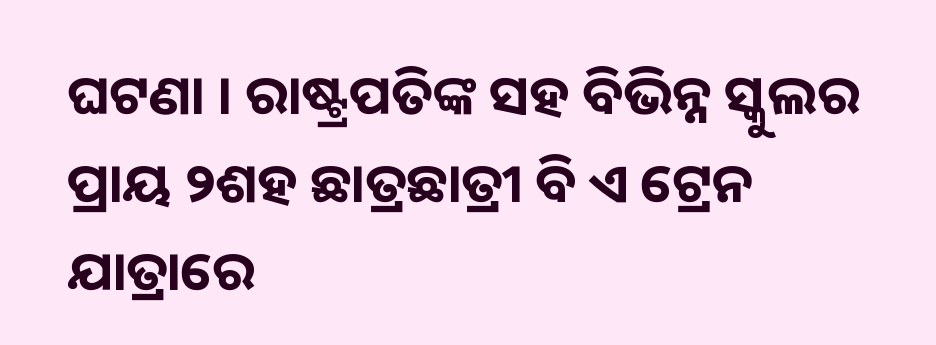ଘଟଣା । ରାଷ୍ଟ୍ରପତିଙ୍କ ସହ ବିଭିନ୍ନ ସ୍କୁଲର ପ୍ରାୟ ୨ଶହ ଛାତ୍ରଛାତ୍ରୀ ବି ଏ ଟ୍ରେନ ଯାତ୍ରାରେ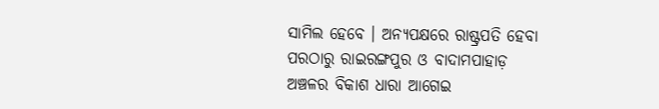ସାମିଲ ହେବେ । ଅନ୍ୟପକ୍ଷରେ ରାଷ୍ଟ୍ରପତି ହେବା ପରଠାରୁ ରାଇରଙ୍ଗପୁର ଓ ବାଦାମପାହାଡ଼ ଅଞ୍ଚଳର ବିକାଶ ଧାରା ଆଗେଇ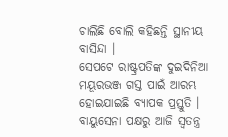ଚାଲିଛି ବୋଲି କହିଛନ୍ତି ସ୍ଥାନୀୟ ବାସିନ୍ଦା ।
ସେପଟେ ରାଷ୍ଟ୍ରପତିଙ୍କ ଦୁଇଦିନିଆ ମୟୂରଭଞ୍ଜ ଗସ୍ତ ପାଇଁ ଆରମ୍ଭ ହୋଇଯାଇଛି ବ୍ୟାପକ ପ୍ରସ୍ତୁତି । ବାୟୁସେନା ପକ୍ଷରୁ ଆଜି ସ୍ୱତନ୍ତ୍ର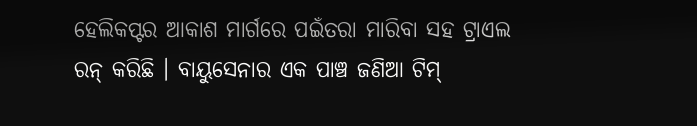ହେଲିକପ୍ଟର ଆକାଶ ମାର୍ଗରେ ପଇଁତରା ମାରିବା ସହ ଟ୍ରାଏଲ ରନ୍ କରିଛି । ବାୟୁସେନାର ଏକ ପାଞ୍ଚ ଜଣିଆ ଟିମ୍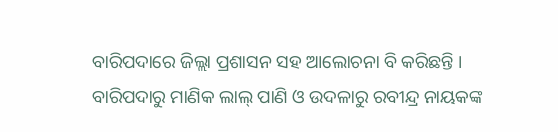ବାରିପଦାରେ ଜିଲ୍ଲା ପ୍ରଶାସନ ସହ ଆଲୋଚନା ବି କରିଛନ୍ତି ।
ବାରିପଦାରୁ ମାଣିକ ଲାଲ୍ ପାଣି ଓ ଉଦଳାରୁ ରବୀନ୍ଦ୍ର ନାୟକଙ୍କ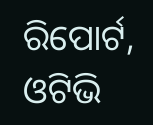ରିପୋର୍ଟ, ଓଟିଭି